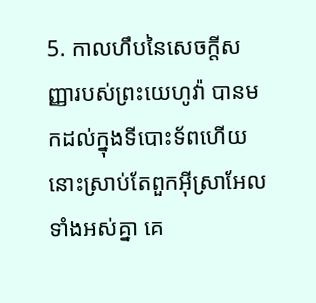5. កាលហឹបនៃសេចក្តីសញ្ញារបស់ព្រះយេហូវ៉ា បានមកដល់ក្នុងទីបោះទ័ពហើយ នោះស្រាប់តែពួកអ៊ីស្រាអែលទាំងអស់គ្នា គេ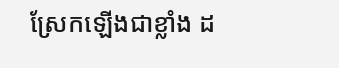ស្រែកឡើងជាខ្លាំង ដ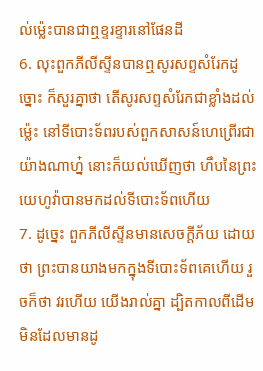ល់ម៉្លេះបានជាឮខ្ទរខ្ទារនៅផែនដី
6. លុះពួកភីលីស្ទីនបានឮសូរសព្ទសំរែកដូច្នោះ ក៏សួរគ្នាថា តើសូរសព្ទសំរែកជាខ្លាំងដល់ម៉្លេះ នៅទីបោះទ័ពរបស់ពួកសាសន៍ហេព្រើរជាយ៉ាងណាហ្ន៎ នោះក៏យល់ឃើញថា ហឹបនៃព្រះយេហូវ៉ាបានមកដល់ទីបោះទ័ពហើយ
7. ដូច្នេះ ពួកភីលីស្ទីនមានសេចក្តីភ័យ ដោយថា ព្រះបានយាងមកក្នុងទីបោះទ័ពគេហើយ រួចក៏ថា វរហើយ យើងរាល់គ្នា ដ្បិតកាលពីដើមមិនដែលមានដូ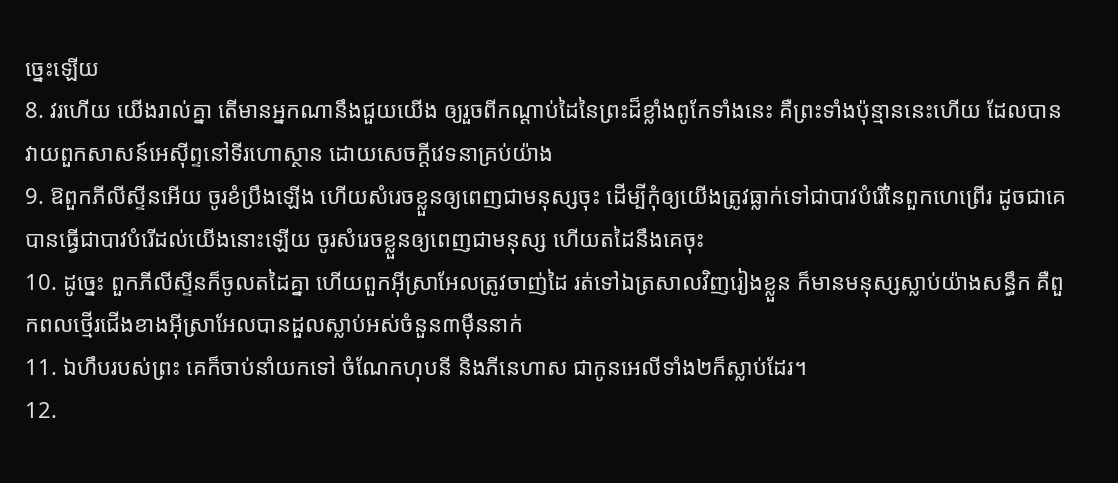ច្នេះឡើយ
8. វរហើយ យើងរាល់គ្នា តើមានអ្នកណានឹងជួយយើង ឲ្យរួចពីកណ្តាប់ដៃនៃព្រះដ៏ខ្លាំងពូកែទាំងនេះ គឺព្រះទាំងប៉ុន្មាននេះហើយ ដែលបានវាយពួកសាសន៍អេស៊ីព្ទនៅទីរហោស្ថាន ដោយសេចក្តីវេទនាគ្រប់យ៉ាង
9. ឱពួកភីលីស្ទីនអើយ ចូរខំប្រឹងឡើង ហើយសំរេចខ្លួនឲ្យពេញជាមនុស្សចុះ ដើម្បីកុំឲ្យយើងត្រូវធ្លាក់ទៅជាបាវបំរើនៃពួកហេព្រើរ ដូចជាគេបានធ្វើជាបាវបំរើដល់យើងនោះឡើយ ចូរសំរេចខ្លួនឲ្យពេញជាមនុស្ស ហើយតដៃនឹងគេចុះ
10. ដូច្នេះ ពួកភីលីស្ទីនក៏ចូលតដៃគ្នា ហើយពួកអ៊ីស្រាអែលត្រូវចាញ់ដៃ រត់ទៅឯត្រសាលវិញរៀងខ្លួន ក៏មានមនុស្សស្លាប់យ៉ាងសន្ធឹក គឺពួកពលថ្មើរជើងខាងអ៊ីស្រាអែលបានដួលស្លាប់អស់ចំនួន៣ម៉ឺននាក់
11. ឯហឹបរបស់ព្រះ គេក៏ចាប់នាំយកទៅ ចំណែកហុបនី និងភីនេហាស ជាកូនអេលីទាំង២ក៏ស្លាប់ដែរ។
12.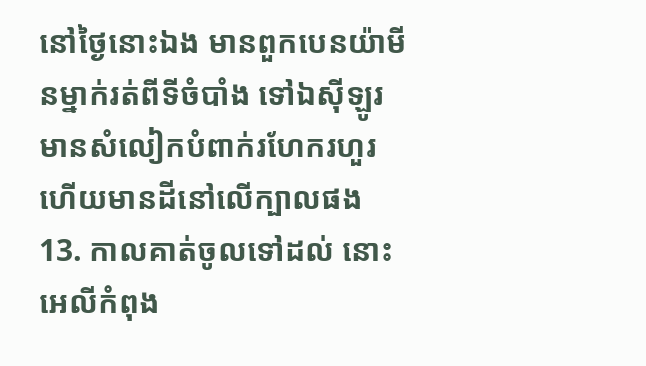នៅថ្ងៃនោះឯង មានពួកបេនយ៉ាមីនម្នាក់រត់ពីទីចំបាំង ទៅឯស៊ីឡូរ មានសំលៀកបំពាក់រហែករហួរ ហើយមានដីនៅលើក្បាលផង
13. កាលគាត់ចូលទៅដល់ នោះអេលីកំពុង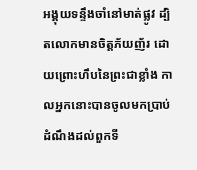អង្គុយទន្ទឹងចាំនៅមាត់ផ្លូវ ដ្បិតលោកមានចិត្តភ័យញ័រ ដោយព្រោះហឹបនៃព្រះជាខ្លាំង កាលអ្នកនោះបានចូលមកប្រាប់ដំណឹងដល់ពួកទី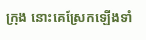ក្រុង នោះគេស្រែកឡើងទាំ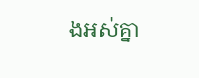ងអស់គ្នា